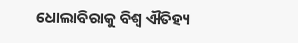ଧୋଲାବିରାକୁ ବିଶ୍ୱ ଐତିହ୍ୟ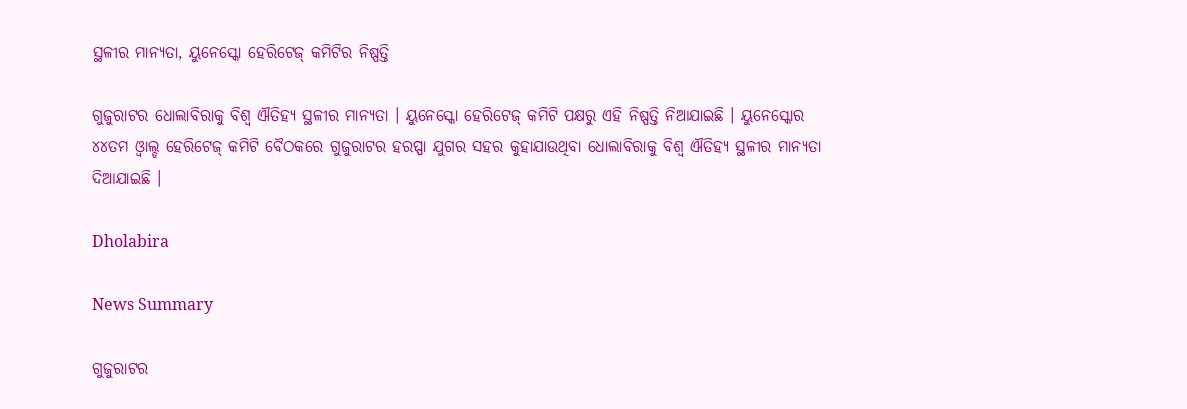ସ୍ଥଳୀର ମାନ୍ୟତା, ୟୁନେସ୍କୋ ହେରିଟେଜ୍ କମିଟିର ନିଷ୍ପତ୍ତି

ଗୁଜୁରାଟର ଧୋଲାବିରାକୁ ବିଶ୍ୱ ଐତିହ୍ୟ ସ୍ଥଳୀର ମାନ୍ୟତା । ୟୁନେସ୍କୋ ହେରିଟେଜ୍ କମିଟି ପକ୍ଷରୁ ଏହି ନିଷ୍ପତ୍ତି ନିଆଯାଇଛି । ୟୁନେସ୍କୋର ୪୪ତମ ଓ୍ୱାଲ୍ଡ ହେରିଟେଜ୍ କମିଟି ବୈଠକରେ ଗୁଜୁରାଟର ହରପ୍ପା ଯୁଗର ସହର କୁହାଯାଉଥିବା ଧୋଲାବିରାକୁ ବିଶ୍ୱ ଐତିହ୍ୟ ସ୍ଥଳୀର ମାନ୍ୟତା ଦିଆଯାଇଛି ।

Dholabira

News Summary

ଗୁଜୁରାଟର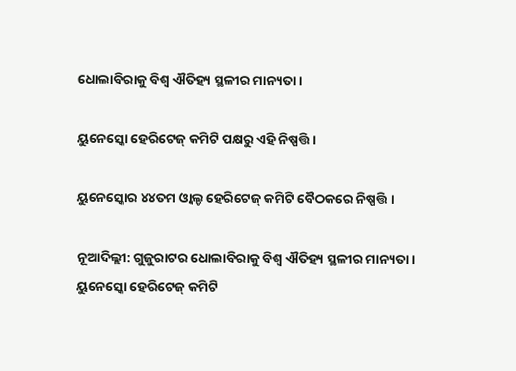ଧୋଲାବିରାକୁ ବିଶ୍ୱ ଐତିହ୍ୟ ସ୍ଥଳୀର ମାନ୍ୟତା ।

ୟୁନେସ୍କୋ ହେରିଟେଜ୍ କମିଟି ପକ୍ଷରୁ ଏହି ନିଷ୍ପତ୍ତି ।

ୟୁନେସ୍କୋର ୪୪ତମ ଓ୍ୱାଲ୍ଡ ହେରିଟେଜ୍ କମିଟି ବୈଠକରେ ନିଷ୍ପତ୍ତି ।

ନୂଆଦିଲ୍ଲୀ: ଗୁଜୁରାଟର ଧୋଲାବିରାକୁ ବିଶ୍ୱ ଐତିହ୍ୟ ସ୍ଥଳୀର ମାନ୍ୟତା । ୟୁନେସ୍କୋ ହେରିଟେଜ୍ କମିଟି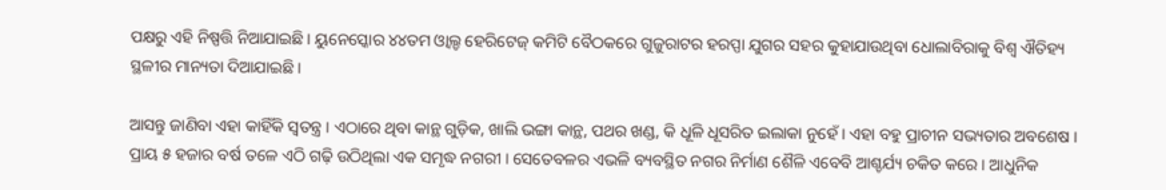ପକ୍ଷରୁ ଏହି ନିଷ୍ପତ୍ତି ନିଆଯାଇଛି । ୟୁନେସ୍କୋର ୪୪ତମ ଓ୍ୱାଲ୍ଡ ହେରିଟେଜ୍ କମିଟି ବୈଠକରେ ଗୁଜୁରାଟର ହରପ୍ପା ଯୁଗର ସହର କୁହାଯାଉଥିବା ଧୋଲାବିରାକୁ ବିଶ୍ୱ ଐତିହ୍ୟ ସ୍ଥଳୀର ମାନ୍ୟତା ଦିଆଯାଇଛି ।

ଆସନ୍ତୁ ଜାଣିବା ଏହା କାହିଁକି ସ୍ୱତନ୍ତ୍ର । ଏଠାରେ ଥିବା କାନ୍ଥ ଗୁଡ଼ିକ, ଖାଲି ଭଙ୍ଗା କାନ୍ଥ, ପଥର ଖଣ୍ଡ, କି ଧୂଳି ଧୂସରିତ ଇଲାକା ନୁହେଁ । ଏହା ବହୁ ପ୍ରାଚୀନ ସଭ୍ୟତାର ଅବଶେଷ । ପ୍ରାୟ ୫ ହଜାର ବର୍ଷ ତଳେ ଏଠି ଗଢ଼ି ଉଠିଥିଲା ଏକ ସମୃଦ୍ଧ ନଗରୀ । ସେତେବଳର ଏଭଳି ବ୍ୟବସ୍ଥିତ ନଗର ନିର୍ମାଣ ଶୈଳି ଏବେବି ଆଶ୍ଚର୍ଯ୍ୟ ଚକିତ କରେ । ଆଧୁନିକ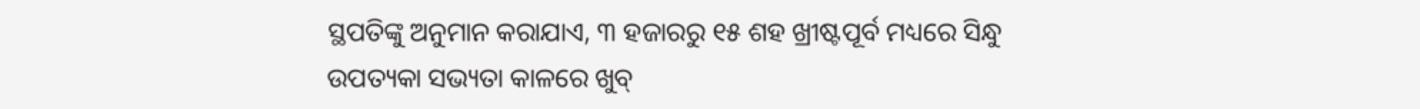ସ୍ଥପତିଙ୍କୁ ଅନୁମାନ କରାଯାଏ, ୩ ହଜାରରୁ ୧୫ ଶହ ଖ୍ରୀଷ୍ଟପୂର୍ବ ମଧ୍ୟରେ ସିନ୍ଧୁ ଉପତ୍ୟକା ସଭ୍ୟତା କାଳରେ ଖୁବ୍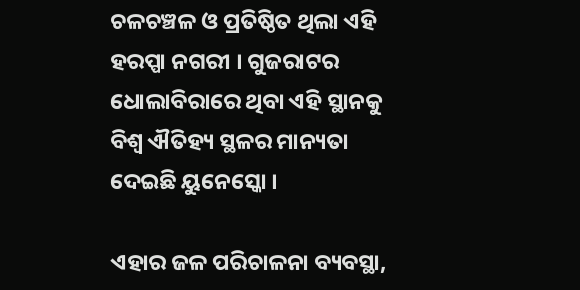ଚଳଚଞ୍ଚଳ ଓ ପ୍ରତିଷ୍ଠିତ ଥିଲା ଏହି ହରପ୍ପା ନଗରୀ । ଗୁଜରାଟର ଧୋଲାବିରାରେ ଥିବା ଏହି ସ୍ଥାନକୁ ବିଶ୍ୱ ଐତିହ୍ୟ ସ୍ଥଳର ମାନ୍ୟତା ଦେଇଛି ୟୁନେସ୍କୋ ।

ଏହାର ଜଳ ପରିଚାଳନା ବ୍ୟବସ୍ଥା,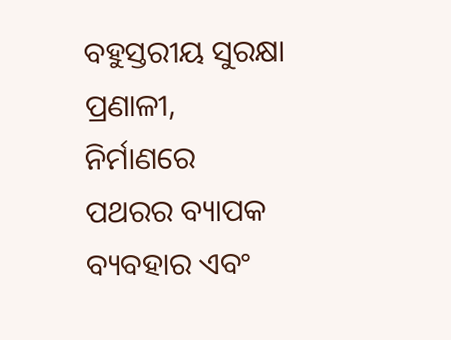ବହୁସ୍ତରୀୟ ସୁରକ୍ଷା ପ୍ରଣାଳୀ, ନିର୍ମାଣରେ ପଥରର ବ୍ୟାପକ ବ୍ୟବହାର ଏବଂ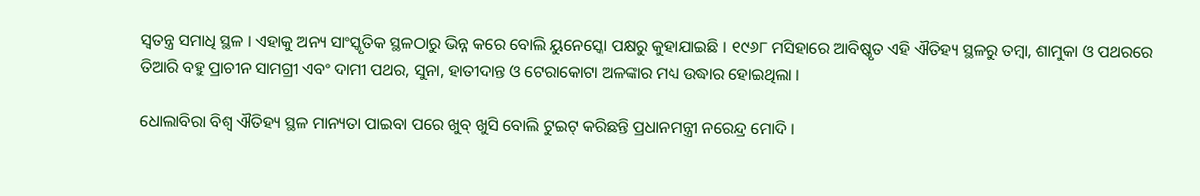ସ୍ୱତନ୍ତ୍ର ସମାଧି ସ୍ଥଳ । ଏହାକୁ ଅନ୍ୟ ସାଂସ୍କୃତିକ ସ୍ଥଳଠାରୁ ଭିନ୍ନ କରେ ବୋଲି ୟୁନେସ୍କୋ ପକ୍ଷରୁ କୁହାଯାଇଛି । ୧୯୬୮ ମସିହାରେ ଆବିଷ୍କୃତ ଏହି ଐତିହ୍ୟ ସ୍ଥଳରୁ ତମ୍ବା, ଶାମୁକା ଓ ପଥରରେ ତିଆରି ବହୁ ପ୍ରାଚୀନ ସାମଗ୍ରୀ ଏବଂ ଦାମୀ ପଥର, ସୁନା, ହାତୀଦାନ୍ତ ଓ ଟେରାକୋଟା ଅଳଙ୍କାର ମଧ୍ୟ ଉଦ୍ଧାର ହୋଇଥିଲା ।

ଧୋଲାବିରା ବିଶ୍ୱ ଐତିହ୍ୟ ସ୍ଥଳ ମାନ୍ୟତା ପାଇବା ପରେ ଖୁବ୍ ଖୁସି ବୋଲି ଟୁଇଟ୍ କରିଛନ୍ତି ପ୍ରଧାନମନ୍ତ୍ରୀ ନରେନ୍ଦ୍ର ମୋଦି ।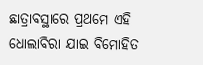ଛାତ୍ରାବସ୍ଥାରେ ପ୍ରଥମେ ଏହି ଧୋଲାବିରା ଯାଇ ବିମୋହିତ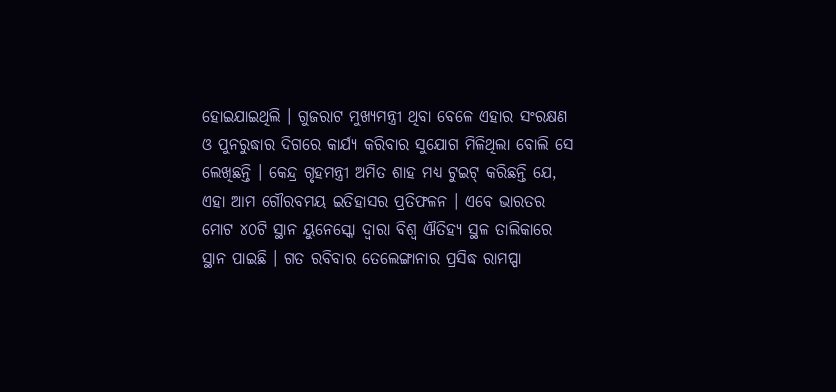ହୋଇଯାଇଥିଲି । ଗୁଜରାଟ ମୁଖ୍ୟମନ୍ତ୍ରୀ ଥିବା ବେଳେ ଏହାର ସଂରକ୍ଷଣ ଓ ପୁନରୁଦ୍ଧାର ଦିଗରେ କାର୍ଯ୍ୟ କରିବାର ସୁଯୋଗ ମିଳିଥିଲା ବୋଲି ସେ ଲେଖିଛନ୍ତି । କେନ୍ଦ୍ର ଗୃହମନ୍ତ୍ରୀ ଅମିତ ଶାହ ମଧ୍ୟ ଟୁଇଟ୍ କରିଛନ୍ତି ଯେ, ଏହା ଆମ ଗୌରବମୟ ଇତିହାସର ପ୍ରତିଫଳନ । ଏବେ ଭାରତର ମୋଟ ୪୦ଟି ସ୍ଥାନ ୟୁନେସ୍କୋ ଦ୍ୱାରା ବିଶ୍ୱ ଐତିହ୍ୟ ସ୍ଥଳ ତାଲିକାରେ ସ୍ଥାନ ପାଇଛି । ଗତ ରବିବାର ତେଲେଙ୍ଗାନାର ପ୍ରସିଦ୍ଧ ରାମପ୍ପା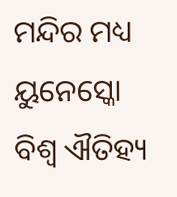ମନ୍ଦିର ମଧ୍ୟ ୟୁନେସ୍କୋ ବିଶ୍ୱ ଐତିହ୍ୟ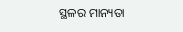ସ୍ଥଳର ମାନ୍ୟତା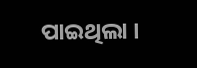ପାଇଥିଲା ।